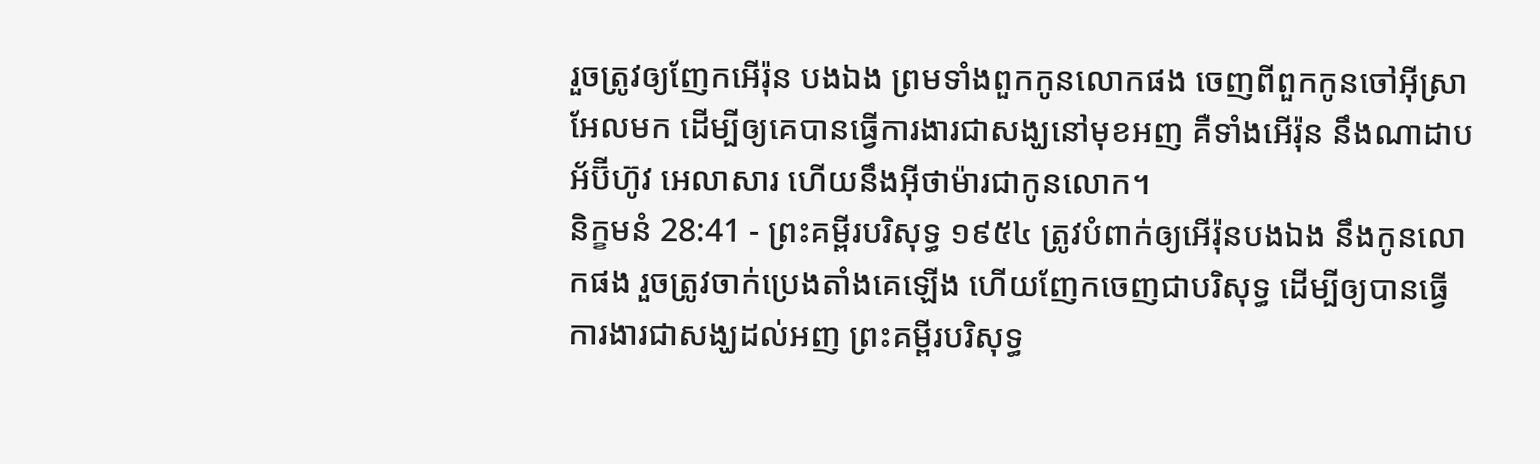រួចត្រូវឲ្យញែកអើរ៉ុន បងឯង ព្រមទាំងពួកកូនលោកផង ចេញពីពួកកូនចៅអ៊ីស្រាអែលមក ដើម្បីឲ្យគេបានធ្វើការងារជាសង្ឃនៅមុខអញ គឺទាំងអើរ៉ុន នឹងណាដាប អ័ប៊ីហ៊ូវ អេលាសារ ហើយនឹងអ៊ីថាម៉ារជាកូនលោក។
និក្ខមនំ 28:41 - ព្រះគម្ពីរបរិសុទ្ធ ១៩៥៤ ត្រូវបំពាក់ឲ្យអើរ៉ុនបងឯង នឹងកូនលោកផង រួចត្រូវចាក់ប្រេងតាំងគេឡើង ហើយញែកចេញជាបរិសុទ្ធ ដើម្បីឲ្យបានធ្វើការងារជាសង្ឃដល់អញ ព្រះគម្ពីរបរិសុទ្ធ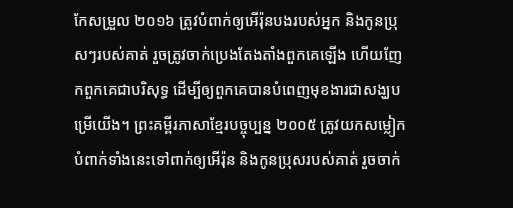កែសម្រួល ២០១៦ ត្រូវបំពាក់ឲ្យអើរ៉ុនបងរបស់អ្នក និងកូនប្រុសៗរបស់គាត់ រួចត្រូវចាក់ប្រេងតែងតាំងពួកគេឡើង ហើយញែកពួកគេជាបរិសុទ្ធ ដើម្បីឲ្យពួកគេបានបំពេញមុខងារជាសង្ឃបម្រើយើង។ ព្រះគម្ពីរភាសាខ្មែរបច្ចុប្បន្ន ២០០៥ ត្រូវយកសម្លៀកបំពាក់ទាំងនេះទៅពាក់ឲ្យអើរ៉ុន និងកូនប្រុសរបស់គាត់ រួចចាក់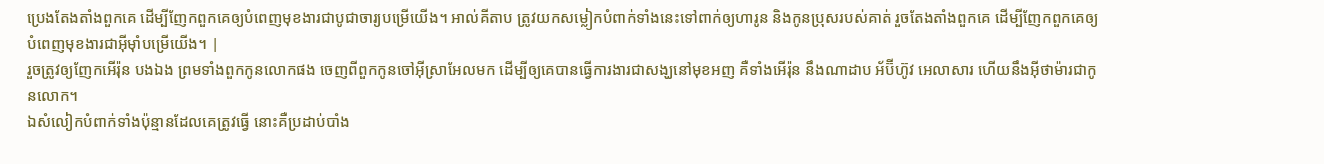ប្រេងតែងតាំងពួកគេ ដើម្បីញែកពួកគេឲ្យបំពេញមុខងារជាបូជាចារ្យបម្រើយើង។ អាល់គីតាប ត្រូវយកសម្លៀកបំពាក់ទាំងនេះទៅពាក់ឲ្យហារូន និងកូនប្រុសរបស់គាត់ រួចតែងតាំងពួកគេ ដើម្បីញែកពួកគេឲ្យបំពេញមុខងារជាអ៊ីមុាំបម្រើយើង។ |
រួចត្រូវឲ្យញែកអើរ៉ុន បងឯង ព្រមទាំងពួកកូនលោកផង ចេញពីពួកកូនចៅអ៊ីស្រាអែលមក ដើម្បីឲ្យគេបានធ្វើការងារជាសង្ឃនៅមុខអញ គឺទាំងអើរ៉ុន នឹងណាដាប អ័ប៊ីហ៊ូវ អេលាសារ ហើយនឹងអ៊ីថាម៉ារជាកូនលោក។
ឯសំលៀកបំពាក់ទាំងប៉ុន្មានដែលគេត្រូវធ្វើ នោះគឺប្រដាប់បាំង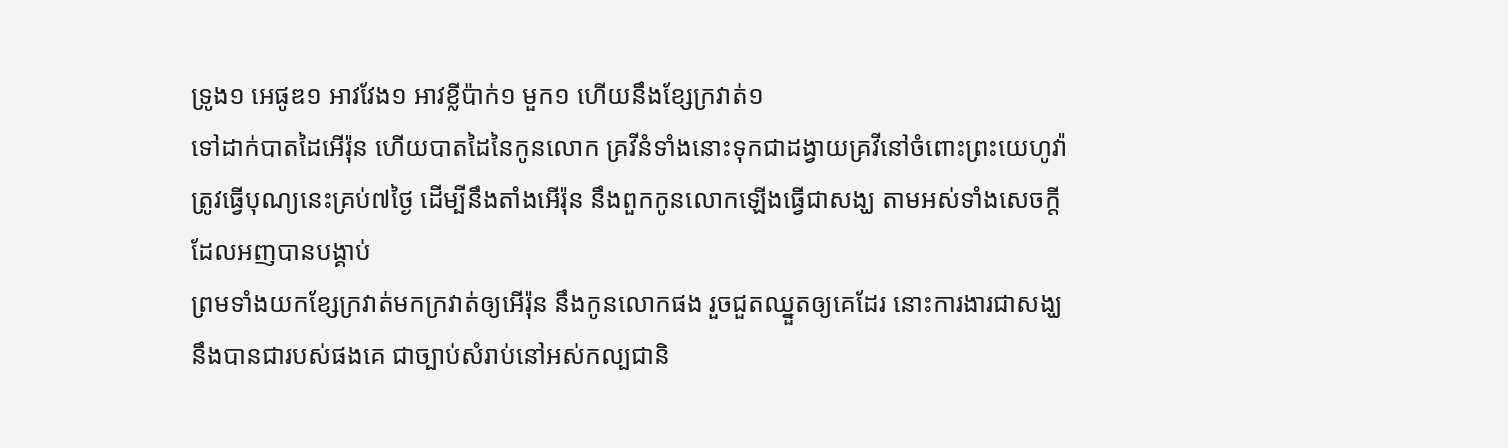ទ្រូង១ អេផូឌ១ អាវវែង១ អាវខ្លីប៉ាក់១ មួក១ ហើយនឹងខ្សែក្រវាត់១
ទៅដាក់បាតដៃអើរ៉ុន ហើយបាតដៃនៃកូនលោក គ្រវីនំទាំងនោះទុកជាដង្វាយគ្រវីនៅចំពោះព្រះយេហូវ៉ា
ត្រូវធ្វើបុណ្យនេះគ្រប់៧ថ្ងៃ ដើម្បីនឹងតាំងអើរ៉ុន នឹងពួកកូនលោកឡើងធ្វើជាសង្ឃ តាមអស់ទាំងសេចក្ដីដែលអញបានបង្គាប់
ព្រមទាំងយកខ្សែក្រវាត់មកក្រវាត់ឲ្យអើរ៉ុន នឹងកូនលោកផង រួចជួតឈ្នួតឲ្យគេដែរ នោះការងារជាសង្ឃ នឹងបានជារបស់ផងគេ ជាច្បាប់សំរាប់នៅអស់កល្បជានិ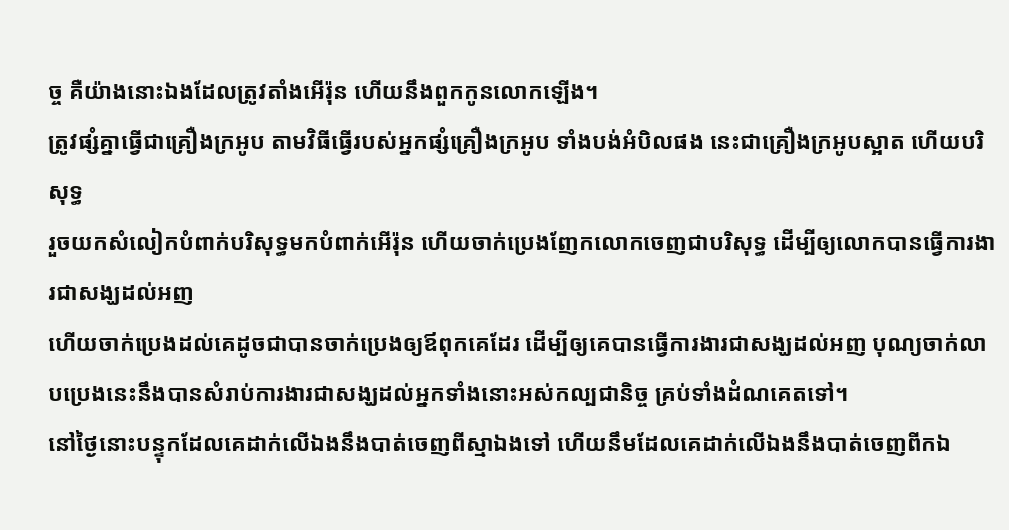ច្ច គឺយ៉ាងនោះឯងដែលត្រូវតាំងអើរ៉ុន ហើយនឹងពួកកូនលោកឡើង។
ត្រូវផ្សំគ្នាធ្វើជាគ្រឿងក្រអូប តាមវិធីធ្វើរបស់អ្នកផ្សំគ្រឿងក្រអូប ទាំងបង់អំបិលផង នេះជាគ្រឿងក្រអូបស្អាត ហើយបរិសុទ្ធ
រួចយកសំលៀកបំពាក់បរិសុទ្ធមកបំពាក់អើរ៉ុន ហើយចាក់ប្រេងញែកលោកចេញជាបរិសុទ្ធ ដើម្បីឲ្យលោកបានធ្វើការងារជាសង្ឃដល់អញ
ហើយចាក់ប្រេងដល់គេដូចជាបានចាក់ប្រេងឲ្យឪពុកគេដែរ ដើម្បីឲ្យគេបានធ្វើការងារជាសង្ឃដល់អញ បុណ្យចាក់លាបប្រេងនេះនឹងបានសំរាប់ការងារជាសង្ឃដល់អ្នកទាំងនោះអស់កល្បជានិច្ច គ្រប់ទាំងដំណគេតទៅ។
នៅថ្ងៃនោះបន្ទុកដែលគេដាក់លើឯងនឹងបាត់ចេញពីស្មាឯងទៅ ហើយនឹមដែលគេដាក់លើឯងនឹងបាត់ចេញពីកឯ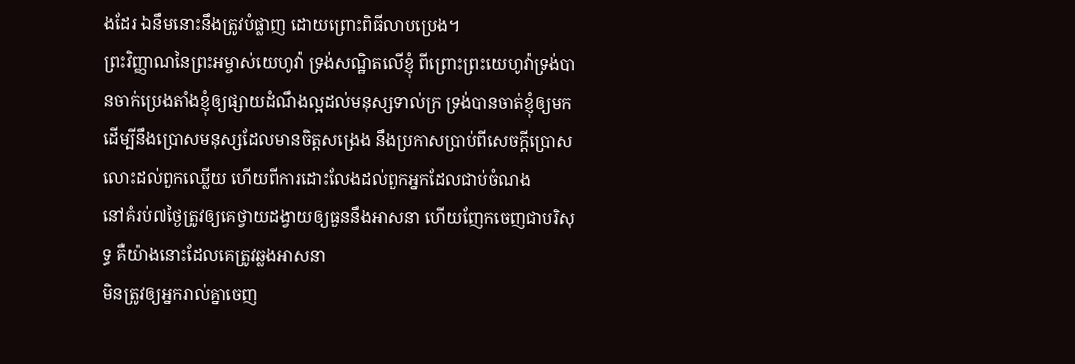ងដែរ ឯនឹមនោះនឹងត្រូវបំផ្លាញ ដោយព្រោះពិធីលាបប្រេង។
ព្រះវិញ្ញាណនៃព្រះអម្ចាស់យេហូវ៉ា ទ្រង់សណ្ឋិតលើខ្ញុំ ពីព្រោះព្រះយេហូវ៉ាទ្រង់បានចាក់ប្រេងតាំងខ្ញុំឲ្យផ្សាយដំណឹងល្អដល់មនុស្សទាល់ក្រ ទ្រង់បានចាត់ខ្ញុំឲ្យមក ដើម្បីនឹងប្រោសមនុស្សដែលមានចិត្តសង្រេង នឹងប្រកាសប្រាប់ពីសេចក្ដីប្រោសលោះដល់ពួកឈ្លើយ ហើយពីការដោះលែងដល់ពួកអ្នកដែលជាប់ចំណង
នៅគំរប់៧ថ្ងៃត្រូវឲ្យគេថ្វាយដង្វាយឲ្យធួននឹងអាសនា ហើយញែកចេញជាបរិសុទ្ធ គឺយ៉ាងនោះដែលគេត្រូវឆ្លងអាសនា
មិនត្រូវឲ្យអ្នករាល់គ្នាចេញ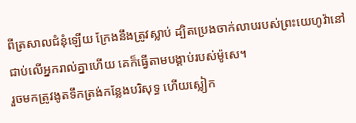ពីត្រសាលជំនុំឡើយ ក្រែងនឹងត្រូវស្លាប់ ដ្បិតប្រេងចាក់លាបរបស់ព្រះយេហូវ៉ានៅជាប់លើអ្នករាល់គ្នាហើយ គេក៏ធ្វើតាមបង្គាប់របស់ម៉ូសេ។
រួចមកត្រូវងូតទឹកត្រង់កន្លែងបរិសុទ្ធ ហើយស្លៀក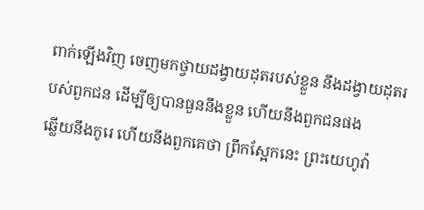ពាក់ឡើងវិញ ចេញមកថ្វាយដង្វាយដុតរបស់ខ្លួន នឹងដង្វាយដុតរបស់ពួកជន ដើម្បីឲ្យបានធួននឹងខ្លួន ហើយនឹងពួកជនផង
ឆ្លើយនឹងកូរេ ហើយនឹងពួកគេថា ព្រឹកស្អែកនេះ ព្រះយេហូវ៉ា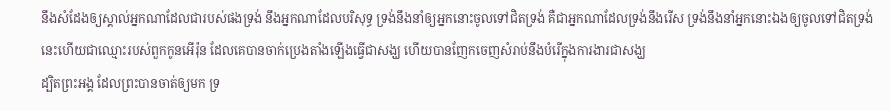នឹងសំដែងឲ្យស្គាល់អ្នកណាដែលជារបស់ផងទ្រង់ នឹងអ្នកណាដែលបរិសុទ្ធ ទ្រង់នឹងនាំឲ្យអ្នកនោះចូលទៅជិតទ្រង់ គឺជាអ្នកណាដែលទ្រង់នឹងរើស ទ្រង់នឹងនាំអ្នកនោះឯងឲ្យចូលទៅជិតទ្រង់
នេះហើយជាឈ្មោះរបស់ពួកកូនអើរ៉ុន ដែលគេបានចាក់ប្រេងតាំងឡើងធ្វើជាសង្ឃ ហើយបានញែកចេញសំរាប់នឹងបំរើក្នុងការងារជាសង្ឃ
ដ្បិតព្រះអង្គ ដែលព្រះបានចាត់ឲ្យមក ទ្រ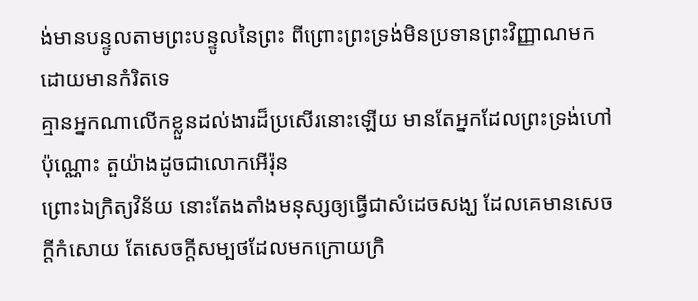ង់មានបន្ទូលតាមព្រះបន្ទូលនៃព្រះ ពីព្រោះព្រះទ្រង់មិនប្រទានព្រះវិញ្ញាណមក ដោយមានកំរិតទេ
គ្មានអ្នកណាលើកខ្លួនដល់ងារដ៏ប្រសើរនោះឡើយ មានតែអ្នកដែលព្រះទ្រង់ហៅប៉ុណ្ណោះ តួយ៉ាងដូចជាលោកអើរ៉ុន
ព្រោះឯក្រិត្យវិន័យ នោះតែងតាំងមនុស្សឲ្យធ្វើជាសំដេចសង្ឃ ដែលគេមានសេចក្ដីកំសោយ តែសេចក្ដីសម្បថដែលមកក្រោយក្រិ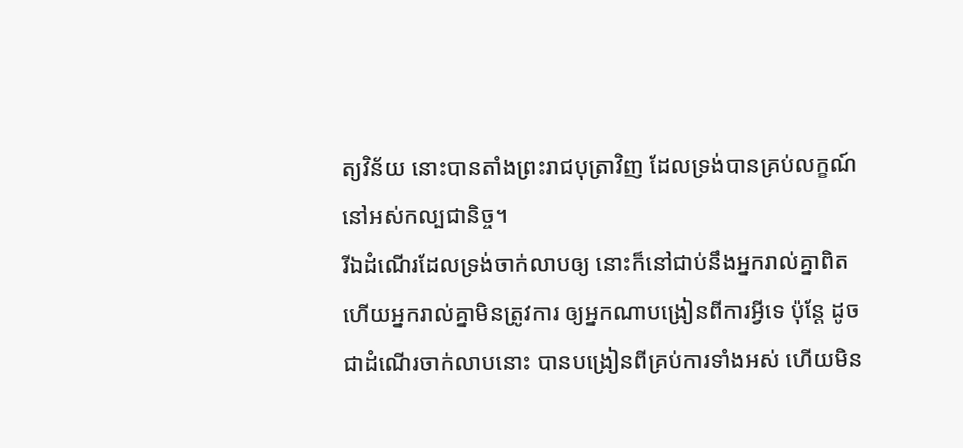ត្យវិន័យ នោះបានតាំងព្រះរាជបុត្រាវិញ ដែលទ្រង់បានគ្រប់លក្ខណ៍នៅអស់កល្បជានិច្ច។
រីឯដំណើរដែលទ្រង់ចាក់លាបឲ្យ នោះក៏នៅជាប់នឹងអ្នករាល់គ្នាពិត ហើយអ្នករាល់គ្នាមិនត្រូវការ ឲ្យអ្នកណាបង្រៀនពីការអ្វីទេ ប៉ុន្តែ ដូចជាដំណើរចាក់លាបនោះ បានបង្រៀនពីគ្រប់ការទាំងអស់ ហើយមិន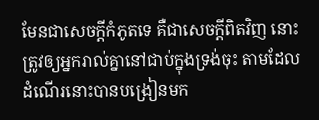មែនជាសេចក្ដីកំភូតទេ គឺជាសេចក្ដីពិតវិញ នោះត្រូវឲ្យអ្នករាល់គ្នានៅជាប់ក្នុងទ្រង់ចុះ តាមដែលដំណើរនោះបានបង្រៀនមក